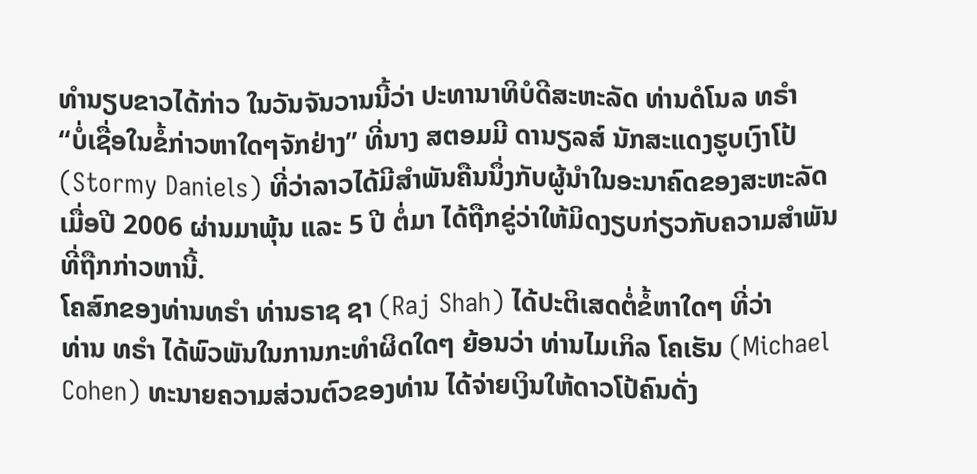ທຳນຽບຂາວໄດ້ກ່າວ ໃນວັນຈັນວານນີ້ວ່າ ປະທານາທິບໍດີສະຫະລັດ ທ່ານດໍໂນລ ທຣຳ
“ບໍ່ເຊື່ອໃນຂໍ້ກ່າວຫາໃດໆຈັກຢ່າງ” ທີ່ນາງ ສຕອມມີ ດານຽລສ໌ ນັກສະແດງຮູບເງົາໂປ້
(Stormy Daniels) ທີ່ວ່າລາວໄດ້ມີສຳພັນຄືນນຶ່ງກັບຜູ້ນຳໃນອະນາຄົດຂອງສະຫະລັດ
ເມື່ອປີ 2006 ຜ່ານມາພຸ້ນ ແລະ 5 ປີ ຕໍ່ມາ ໄດ້ຖືກຂູ່ວ່າໃຫ້ມິດງຽບກ່ຽວກັບຄວາມສຳພັນ
ທີ່ຖືກກ່າວຫານີ້.
ໂຄສົກຂອງທ່ານທຣຳ ທ່ານຣາຊ ຊາ (Raj Shah) ໄດ້ປະຕິເສດຕໍ່ຂໍ້ຫາໃດໆ ທີ່ວ່າ
ທ່ານ ທຣຳ ໄດ້ພົວພັນໃນການກະທຳຜິດໃດໆ ຍ້ອນວ່າ ທ່ານໄມເກິລ ໂຄເຮັນ (Michael Cohen) ທະນາຍຄວາມສ່ວນຕົວຂອງທ່ານ ໄດ້ຈ່າຍເງິນໃຫ້ດາວໂປ້ຄົນດັ່ງ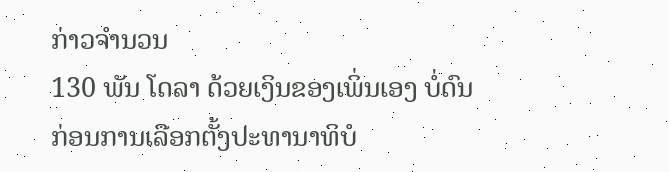ກ່າວຈຳນວນ
130 ພັນ ໂດລາ ດ້ວຍເງິນຂອງເພິ່ນເອງ ບໍ່ດົນ ກ່ອນການເລືອກຕັ້ງປະທານາທິບໍ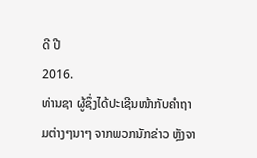ດີ ປີ
2016.
ທ່ານຊາ ຜູ້ຊຶ່ງໄດ້ປະເຊີນໜ້າກັບຄຳຖາມຕ່າງໆນາໆ ຈາກພວກນັກຂ່າວ ຫຼັງຈາ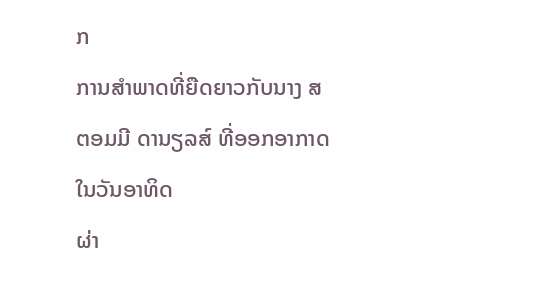ກ
ການສຳພາດທີ່ຍືດຍາວກັບນາງ ສຕອມມີ ດານຽລສ໌ ທີ່ອອກອາກາດ ໃນວັນອາທິດ
ຜ່າ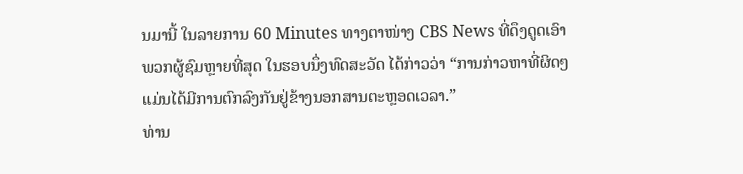ນມານີ້ ໃນລາຍການ 60 Minutes ທາງຕາໜ່າງ CBS News ທີ່ດຶງດູດເອົາ
ພວກຜູ້ຊົມຫຼາຍທີ່ສຸດ ໃນຮອບນຶ່ງທົດສະວັດ ໄດ້ກ່າວວ່າ “ການກ່າວຫາທີ່ຜິດໆ
ແມ່ນໄດ້ມີການຕົກລົງກັນຢູ່ຂ້າງນອກສານຕະຫຼອດເວລາ.”
ທ່ານ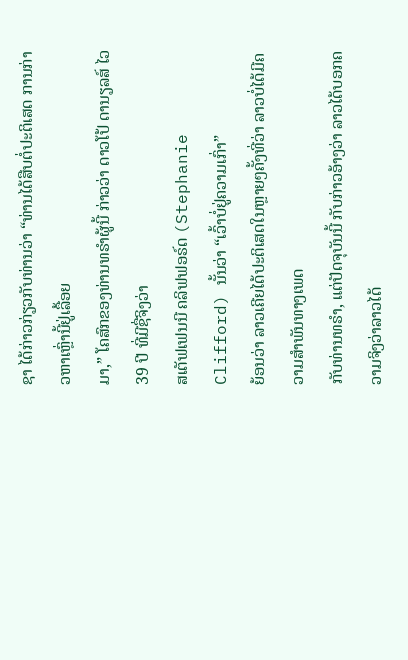ຊາ ໄດ້ກ່າວກ່ຽວກັບທ່ານວ່າ “ທ່ານໄດ້ສືບຕໍ່ປະຕິເສດ ການກ່າວຫາເຫຼົ່ານີ້ຢູ່ເລື້ອຍ
ມາ,” ໂຄສົກຂອງທ່ານທຣຳຜູ້ນີ້ ກ່າວວ່າ ດາວໂປ້ ດານຽລສ໌ ໄວ 39 ປີ ທີ່ມີຊື່ຈິງວ່າ
ສເຕັຟເຟນນີ ຄລິຟຟອຣ໌ດ (Stephanie Clifford) ນັ້ນວ່າ “ເວົ້າບໍ່ຢູ່ຄວາມເກົ່າ”
ຍ້ອນວ່າ ລາວເຄີຍໄດ້ປະຕິເສດໃນຫຼາຍໆຄັ້ງທີ່ວ່າ ລາວບໍ່ໄດ້ມີຄວາມສຳພັນທາງເພດ
ກັບທ່ານທຣຳ, ແຕ່ປັດຈຸບັນນີ້ ກັບກ່າວອ້າງວ່າ ລາວໄດ້ບອກຄວາມຈິງວ່າລາວໄດ້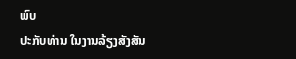ພົບ
ປະກັບທ່ານ ໃນງານລ້ຽງສັງສັນ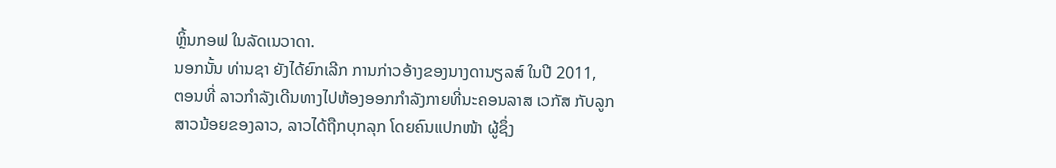ຫຼິ້ນກອຟ ໃນລັດເນວາດາ.
ນອກນັ້ນ ທ່ານຊາ ຍັງໄດ້ຍົກເລີກ ການກ່າວອ້າງຂອງນາງດານຽລສ໌ ໃນປີ 2011,
ຕອນທີ່ ລາວກຳລັງເດີນທາງໄປຫ້ອງອອກກຳລັງກາຍທີ່ນະຄອນລາສ ເວກັສ ກັບລູກ
ສາວນ້ອຍຂອງລາວ, ລາວໄດ້ຖືກບຸກລຸກ ໂດຍຄົນແປກໜ້າ ຜູ້ຊຶ່ງ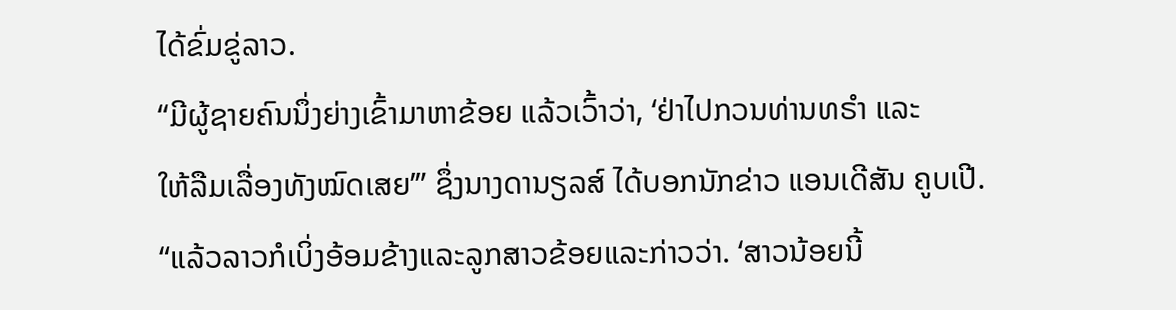ໄດ້ຂົ່ມຂູ່ລາວ.
“ມີຜູ້ຊາຍຄົນນຶ່ງຍ່າງເຂົ້າມາຫາຂ້ອຍ ແລ້ວເວົ້າວ່າ, ‘ຢ່າໄປກວນທ່ານທຣຳ ແລະ
ໃຫ້ລືມເລື່ອງທັງໝົດເສຍ’” ຊຶ່ງນາງດານຽລສ໌ ໄດ້ບອກນັກຂ່າວ ແອນເດີສັນ ຄູບເປີ.
“ແລ້ວລາວກໍເບິ່ງອ້ອມຂ້າງແລະລູກສາວຂ້ອຍແລະກ່າວວ່າ. ‘ສາວນ້ອຍນີ້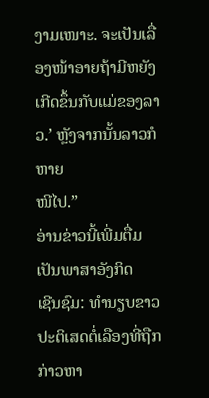ງາມເໜາະ. ຈະເປັນເລື່ອງໜ້າອາຍຖ້າມີຫຍັງເກີດຂຶ້ນກັບແມ່ຂອງລາວ.’ ຫຼັງຈາກນັ້ນລາວກໍຫາຍ
ໜີໄປ.”
ອ່ານຂ່າວນີ້ເພີ່ມຕື່ມເປັນພາສາອັງກິດ
ເຊີນຊົມ: ທຳນຽບຂາວປະຕິເສດຕໍ່ເລືອງທີ່ຖືກກ່າວຫາ